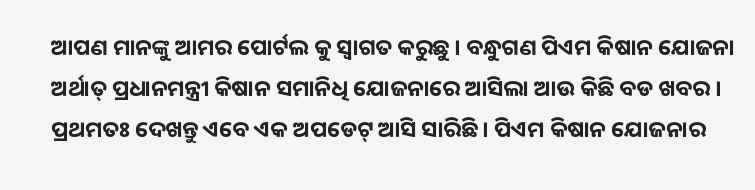ଆପଣ ମାନଙ୍କୁ ଆମର ପୋର୍ଟଲ କୁ ସ୍ୱାଗତ କରୁଛୁ । ବନ୍ଧୁଗଣ ପିଏମ କିଷାନ ଯୋଜନା ଅର୍ଥାତ୍ ପ୍ରଧାନମନ୍ତ୍ରୀ କିଷାନ ସମାନିଧି ଯୋଜନାରେ ଆସିଲା ଆଉ କିଛି ବଡ ଖବର । ପ୍ରଥମତଃ ଦେଖନ୍ତୁ ଏବେ ଏକ ଅପଡେଟ୍ ଆସି ସାରିଛି । ପିଏମ କିଷାନ ଯୋଜନାର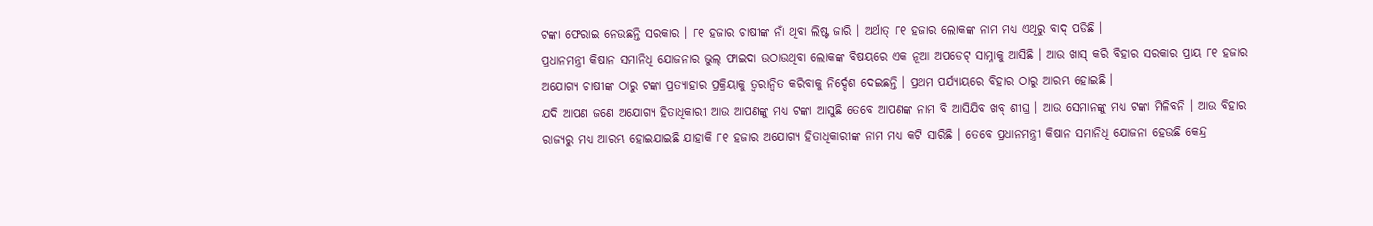ଟଙ୍କା ଫେରାଇ ନେଉଛନ୍ତି ସରକାର । ୮୧ ହଜାର ଚାଷୀଙ୍କ ନାଁ ଥିବା ଲିଷ୍ଟ ଜାରି । ଅର୍ଥାତ୍ ୮୧ ହଜାର ଲୋକଙ୍କ ନାମ ମଧ୍ୟ ଏଥିରୁ ବାଦ୍ ପଡିଛି ।
ପ୍ରଧାନମନ୍ତ୍ରୀ କିଷାନ ସମାନିଧି ଯୋଜନାର ଭୁଲ୍ ଫାଇଦା ଉଠାଉଥିବା ଲୋକଙ୍କ ବିଷୟରେ ଏକ ନୂଆ ଅପଡେଟ୍ ସାମ୍ନାକୁ ଆସିଛି । ଆଉ ଖାସ୍ କରି ବିହାର ସରକାର ପ୍ରାୟ ୮୧ ହଜାର ଅଯୋଗ୍ୟ ଚାଷୀଙ୍କ ଠାରୁ ଟଙ୍କା ପ୍ରତ୍ୟାହାର ପ୍ରକ୍ରିୟାକୁ ତ୍ୱରାନ୍ୱିତ କରିବାକୁ ନିର୍ଦ୍ଦେଶ ଦେଇଛନ୍ତି । ପ୍ରଥମ ପର୍ଯ୍ୟାୟରେ ବିହାର ଠାରୁ ଆରମ୍ଭ ହୋଇଛି ।
ଯଦି ଆପଣ ଜଣେ ଅଯୋଗ୍ୟ ହିତାଧିକାରୀ ଆଉ ଆପଣଙ୍କୁ ମଧ୍ୟ ଟଙ୍କା ଆସୁଛି ତେବେ ଆପଣଙ୍କ ନାମ ବି ଆସିଯିବ ଖବ୍ ଶୀଘ୍ର । ଆଉ ସେମାନଙ୍କୁ ମଧ୍ୟ ଟଙ୍କା ମିଳିବନି । ଆଉ ବିହାର ରାଜ୍ୟରୁ ମଧ୍ୟ ଆରମ୍ଭ ହୋଇଯାଇଛି ଯାହାକି ୮୧ ହଜାର ଅଯୋଗ୍ୟ ହିତାଧିକାରୀଙ୍କ ନାମ ମଧ୍ୟ କଟି ସାରିଛି । ତେବେ ପ୍ରଧାନମନ୍ତ୍ରୀ କିଷାନ ସମାନିଧି ଯୋଜନା ହେଉଛି କେନ୍ଦ୍ର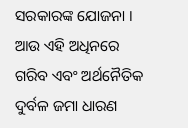ସରକାରଙ୍କ ଯୋଜନା ।
ଆଉ ଏହି ଅଧିନରେ ଗରିବ ଏବଂ ଅର୍ଥନୈତିକ ଦୁର୍ବଳ ଜମା ଧାରଣ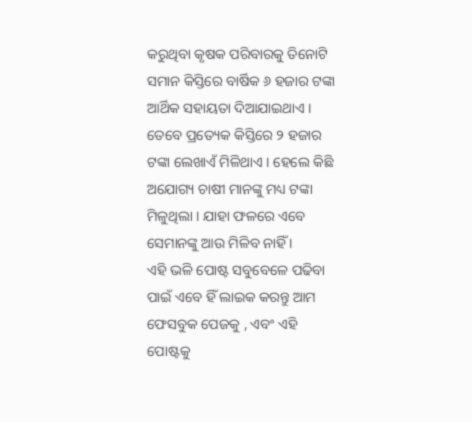କରୁଥିବା କୃଷକ ପରିବାରକୁ ତିନୋଟି ସମାନ କିସ୍ତିରେ ବାର୍ଷିକ ୬ ହଜାର ଟଙ୍କା ଆର୍ଥିକ ସହାୟତା ଦିଆଯାଇଥାଏ । ତେବେ ପ୍ରତ୍ୟେକ କିସ୍ତିରେ ୨ ହଜାର ଟଙ୍କା ଲେଖାଏଁ ମିଳିଥାଏ । ହେଲେ କିଛି ଅଯୋଗ୍ୟ ଚାଷୀ ମାନଙ୍କୁ ମଧ୍ୟ ଟଙ୍କା ମିଳୁଥିଲା । ଯାହା ଫଳରେ ଏବେ ସେମାନଙ୍କୁ ଆଉ ମିଳିବ ନାହିଁ ।
ଏହି ଭଳି ପୋଷ୍ଟ ସବୁବେଳେ ପଢିବା ପାଇଁ ଏବେ ହିଁ ଲାଇକ କରନ୍ତୁ ଆମ ଫେସବୁକ ପେଜକୁ , ଏବଂ ଏହି ପୋଷ୍ଟକୁ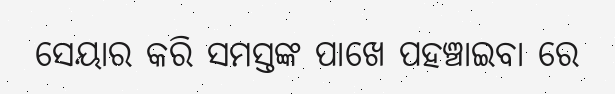ସେୟାର କରି ସମସ୍ତଙ୍କ ପାଖେ ପହଞ୍ଚାଇବା ରେ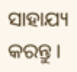ସାହାଯ୍ୟ କରନ୍ତୁ ।